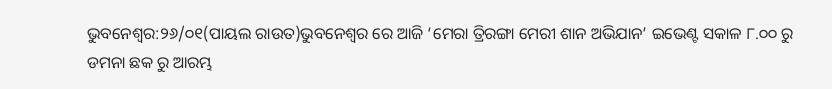ଭୁବନେଶ୍ୱର:୨୬/୦୧(ପାୟଲ ରାଉତ)ଭୁବନେଶ୍ୱର ରେ ଆଜି ‘ମେରା ତ୍ରିରଙ୍ଗା ମେରୀ ଶାନ ଅଭିଯାନ’ ଇଭେଣ୍ଟ ସକାଳ ୮.୦୦ ରୁ ଡମନା ଛକ ରୁ ଆରମ୍ଭ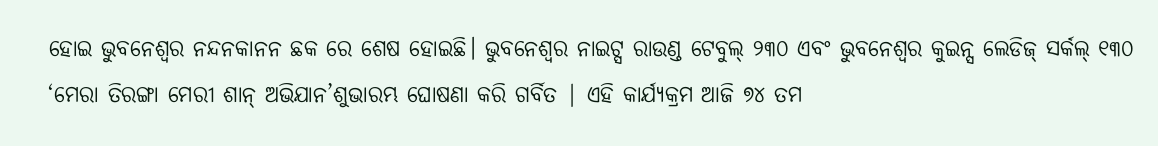ହୋଇ ଭୁବନେଶ୍ଵର ନନ୍ଦନକାନନ ଛକ ରେ ଶେଷ ହୋଇଛି। ଭୁବନେଶ୍ଵର ନାଇଟ୍ସ ରାଉଣ୍ଡ ଟେବୁଲ୍ ୨୩୦ ଏବଂ ଭୁବନେଶ୍ୱର କୁଇନ୍ସ ଲେଡିଜ୍ ସର୍କଲ୍ ୧୩୦ ‘ମେରା ତିରଙ୍ଗା ମେରୀ ଶାନ୍ ଅଭିଯାନ’ଶୁଭାରମ୍ଭ ଘୋଷଣା କରି ଗର୍ବିତ | ଏହି କାର୍ଯ୍ୟକ୍ରମ ଆଜି ୭୪ ତମ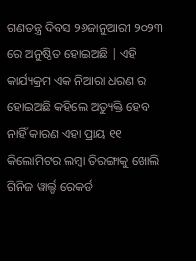ଗଣତନ୍ତ୍ର ଦିବସ ୨୬ଜାନୁଆରୀ ୨୦୨୩ ରେ ଅନୁଷ୍ଠିତ ହୋଇଅଛି | ଏହି କାର୍ଯ୍ୟକ୍ରମ ଏକ ନିଆରା ଧରଣ ର ହୋଇଅଛି କହିଲେ ଅତ୍ୟୁକ୍ତି ହେବ ନାହିଁ କାରଣ ଏହା ପ୍ରାୟ ୧୧ କିଲୋମିଟର ଲମ୍ବା ତିରଙ୍ଗାକୁ ଖୋଲି ଗିନିଜ ୱାର୍ଲ୍ଡ ରେକର୍ଡ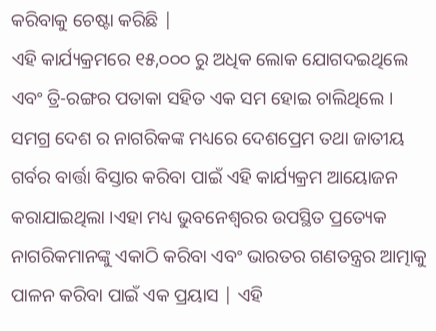କରିବାକୁ ଚେଷ୍ଟା କରିଛି |
ଏହି କାର୍ଯ୍ୟକ୍ରମରେ ୧୫,୦୦୦ ରୁ ଅଧିକ ଲୋକ ଯୋଗଦଇଥିଲେ ଏବଂ ତ୍ରି-ରଙ୍ଗର ପତାକା ସହିତ ଏକ ସମ ହୋଇ ଚାଲିଥିଲେ । ସମଗ୍ର ଦେଶ ର ନାଗରିକଙ୍କ ମଧ୍ୟରେ ଦେଶପ୍ରେମ ତଥା ଜାତୀୟ ଗର୍ବର ବାର୍ତ୍ତା ବିସ୍ତାର କରିବା ପାଇଁ ଏହି କାର୍ଯ୍ୟକ୍ରମ ଆୟୋଜନ କରାଯାଇଥିଲା ।ଏହା ମଧ୍ୟ ଭୁବନେଶ୍ୱରର ଉପସ୍ଥିତ ପ୍ରତ୍ୟେକ ନାଗରିକମାନଙ୍କୁ ଏକାଠି କରିବା ଏବଂ ଭାରତର ଗଣତନ୍ତ୍ରର ଆତ୍ମାକୁ ପାଳନ କରିବା ପାଇଁ ଏକ ପ୍ରୟାସ | ଏହି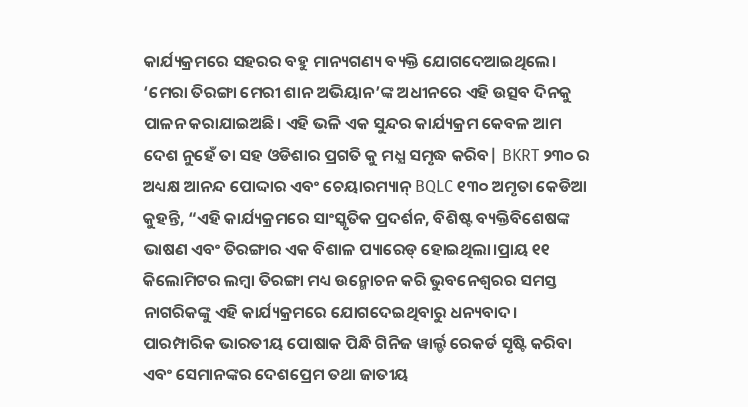କାର୍ଯ୍ୟକ୍ରମରେ ସହରର ବହୁ ମାନ୍ୟଗଣ୍ୟ ବ୍ୟକ୍ତି ଯୋଗଦେଆଇଥିଲେ।
‘ମେରା ତିରଙ୍ଗା ମେରୀ ଶାନ ଅଭିୟାନ’ଙ୍କ ଅଧୀନରେ ଏହି ଉତ୍ସବ ଦିନକୁ ପାଳନ କରାଯାଇଅଛି। ଏହି ଭଳି ଏକ ସୁନ୍ଦର କାର୍ଯ୍ୟକ୍ରମ କେବଳ ଆମ ଦେଶ ନୁହେଁ ତା ସହ ଓଡିଶାର ପ୍ରଗତି କୁ ମଧ୍ଯ ସମୃଦ୍ଧ କରିବ| BKRT ୨୩୦ ର ଅଧ୍ୟକ୍ଷ ଆନନ୍ଦ ପୋଦ୍ଦାର ଏବଂ ଚେୟାରମ୍ୟାନ୍ BQLC ୧୩୦ ଅମୃତା କେଡିଆ କୁହନ୍ତି, “ଏହି କାର୍ଯ୍ୟକ୍ରମରେ ସାଂସ୍କୃତିକ ପ୍ରଦର୍ଶନ, ବିଶିଷ୍ଟ ବ୍ୟକ୍ତିବିଶେଷଙ୍କ ଭାଷଣ ଏବଂ ତିରଙ୍ଗାର ଏକ ବିଶାଳ ପ୍ୟାରେଡ୍ ହୋଇଥିଲା।ପ୍ରାୟ ୧୧ କିଲୋମିଟର ଲମ୍ବା ତିରଙ୍ଗା ମଧ୍ୟ ଉନ୍ମୋଚନ କରି ଭୁବନେଶ୍ୱରର ସମସ୍ତ ନାଗରିକଙ୍କୁ ଏହି କାର୍ଯ୍ୟକ୍ରମରେ ଯୋଗଦେଇଥିବାରୁ ଧନ୍ୟବାଦ।
ପାରମ୍ପାରିକ ଭାରତୀୟ ପୋଷାକ ପିନ୍ଧି ଗିନିଜ ୱାର୍ଲ୍ଡ ରେକର୍ଡ ସୃଷ୍ଟି କରିବା ଏବଂ ସେମାନଙ୍କର ଦେଶପ୍ରେମ ତଥା ଜାତୀୟ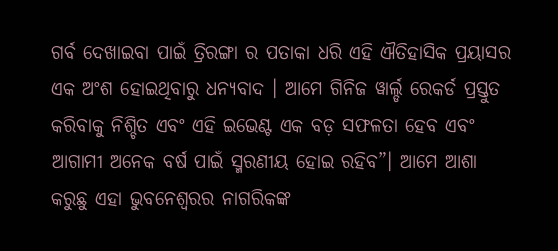ଗର୍ବ ଦେଖାଇବା ପାଇଁ ତ୍ରିରଙ୍ଗା ର ପତାକା ଧରି ଏହି ଐତିହାସିକ ପ୍ରୟାସର ଏକ ଅଂଶ ହୋଇଥିବାରୁ ଧନ୍ୟବାଦ । ଆମେ ଗିନିଜ ୱାର୍ଲ୍ଡ ରେକର୍ଡ ପ୍ରସ୍ତୁତ କରିବାକୁ ନିଶ୍ଚିତ ଏବଂ ଏହି ଇଭେଣ୍ଟ ଏକ ବଡ଼ ସଫଳତା ହେବ ଏବଂ ଆଗାମୀ ଅନେକ ବର୍ଷ ପାଇଁ ସ୍ମରଣୀୟ ହୋଇ ରହିବ”। ଆମେ ଆଶା କରୁଛୁ ଏହା ଭୁବନେଶ୍ୱରର ନାଗରିକଙ୍କ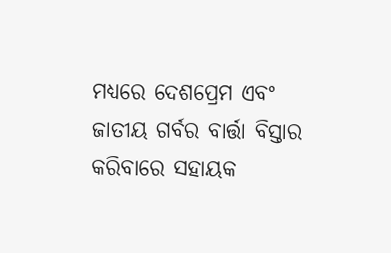ମଧ୍ୟରେ ଦେଶପ୍ରେମ ଏବଂ ଜାତୀୟ ଗର୍ବର ବାର୍ତ୍ତା ବିସ୍ତାର କରିବାରେ ସହାୟକ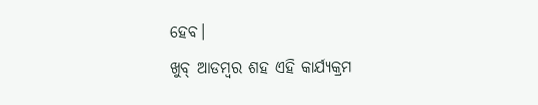ହେବ।
ଖୁବ୍ ଆଡମ୍ବର ଶହ ଏହି କାର୍ଯ୍ୟକ୍ରମ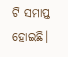ଟି ସମାପ୍ତ ହୋଇଛି।